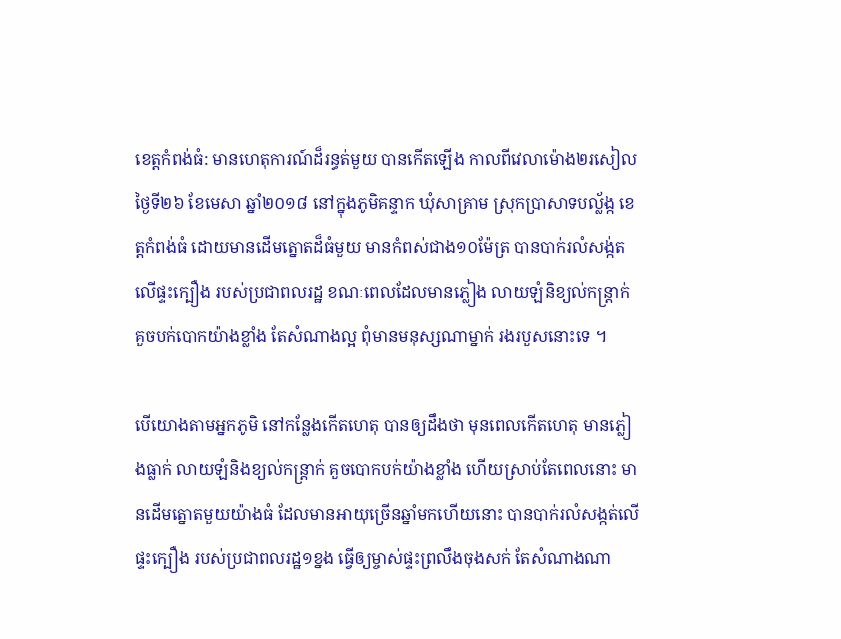ខេត្តកំពង់ធំ: មានហេតុការណ៍ដ៏រន្ធត់មួយ បានកើតឡើង កាលពីវេលាម៉ោង២រសៀល ថ្ងៃទី២៦ ខែមេសា ឆ្នាំ២០១៨ នៅក្នុងភូមិគន្ទាក ឃុំសាគ្រាម ស្រុកប្រាសាទបល្ល័ង្ក ខេត្តកំពង់ធំ ដោយមានដើមត្នោតដ៏ធំមួយ មានកំពស់ជាង១០ម៉ែត្រ បានបាក់រលំសង្ក់តលើផ្ទះក្បឿង របស់ប្រជាពលរដ្ឋ ខណៈពេលដែលមានភ្លៀង លាយឡំនិខ្យល់កន្ត្រាក់ គួចបក់បោកយ៉ាងខ្លាំង តែសំណាងល្អ ពុំមានមនុស្សណាម្នាក់ រងរបួសនោះទេ ។

បើយោងតាមអ្នកភូមិ នៅកន្លែងកើតហេតុ បានឲ្យដឹងថា មុនពេលកើតហេតុ មានភ្លៀងធ្លាក់ លាយឡំនិងខ្យល់កន្ត្រាក់ គួចបោកបក់យ៉ាងខ្លាំង ហើយស្រាប់តែពេលនោះ មានដើមត្នោតមួយយ៉ាងធំ ដែលមានអាយុច្រើនឆ្នាំមកហើយនោះ បានបាក់រលំសង្កត់លើផ្ទះក្បឿង របស់ប្រជាពលរដ្ឋ១ខ្នង ធ្វើឲ្យម្ចាស់ផ្ទះព្រលឹងចុងសក់ តែសំណាងណា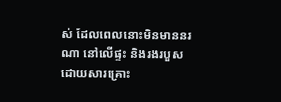ស់ ដែលពេលនោះមិនមាននរណា នៅលើផ្ទះ និងរងរបួសដោយសារគ្រោះ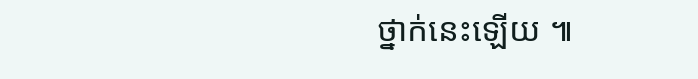ថ្នាក់នេះឡើយ ៕